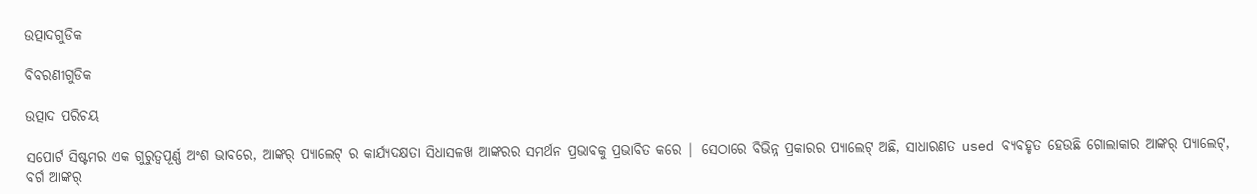ଉତ୍ପାଦଗୁଡିକ

ବିବରଣୀଗୁଡିକ

ଉତ୍ପାଦ ପରିଚୟ

ସପୋର୍ଟ ସିଷ୍ଟମର ଏକ ଗୁରୁତ୍ୱପୂର୍ଣ୍ଣ ଅଂଶ ଭାବରେ, ଆଙ୍କର୍ ପ୍ୟାଲେଟ୍ ର କାର୍ଯ୍ୟଦକ୍ଷତା ସିଧାସଳଖ ଆଙ୍କରର ସମର୍ଥନ ପ୍ରଭାବକୁ ପ୍ରଭାବିତ କରେ | ସେଠାରେ ବିଭିନ୍ନ ପ୍ରକାରର ପ୍ୟାଲେଟ୍ ଅଛି, ସାଧାରଣତ used ବ୍ୟବହୃତ ହେଉଛି ଗୋଲାକାର ଆଙ୍କର୍ ପ୍ୟାଲେଟ୍, ବର୍ଗ ଆଙ୍କର୍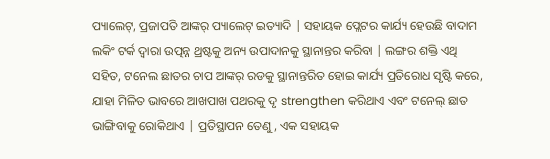ପ୍ୟାଲେଟ୍, ପ୍ରଜାପତି ଆଙ୍କର୍ ପ୍ୟାଲେଟ୍ ଇତ୍ୟାଦି | ସହାୟକ ପ୍ଲେଟର କାର୍ଯ୍ୟ ହେଉଛି ବାଦାମ ଲକିଂ ଟର୍କ ଦ୍ୱାରା ଉତ୍ପନ୍ନ ଥ୍ରଷ୍ଟକୁ ଅନ୍ୟ ଉପାଦାନକୁ ସ୍ଥାନାନ୍ତର କରିବା | ଲଙ୍ଗର ଶକ୍ତି ଏଥି ସହିତ, ଟନେଲ ଛାତର ଚାପ ଆଙ୍କର୍ ରଡକୁ ସ୍ଥାନାନ୍ତରିତ ହୋଇ କାର୍ଯ୍ୟ ପ୍ରତିରୋଧ ସୃଷ୍ଟି କରେ, ଯାହା ମିଳିତ ଭାବରେ ଆଖପାଖ ପଥରକୁ ଦୃ strengthen କରିଥାଏ ଏବଂ ଟନେଲ୍ ଛାତ ଭାଙ୍ଗିବାକୁ ରୋକିଥାଏ | ପ୍ରତିସ୍ଥାପନ ତେଣୁ, ଏକ ସହାୟକ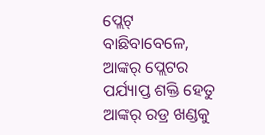ପ୍ଲେଟ୍ ବାଛିବାବେଳେ, ଆଙ୍କର୍ ପ୍ଲେଟର ପର୍ଯ୍ୟାପ୍ତ ଶକ୍ତି ହେତୁ ଆଙ୍କର୍ ରଡ୍ର ଖଣ୍ଡକୁ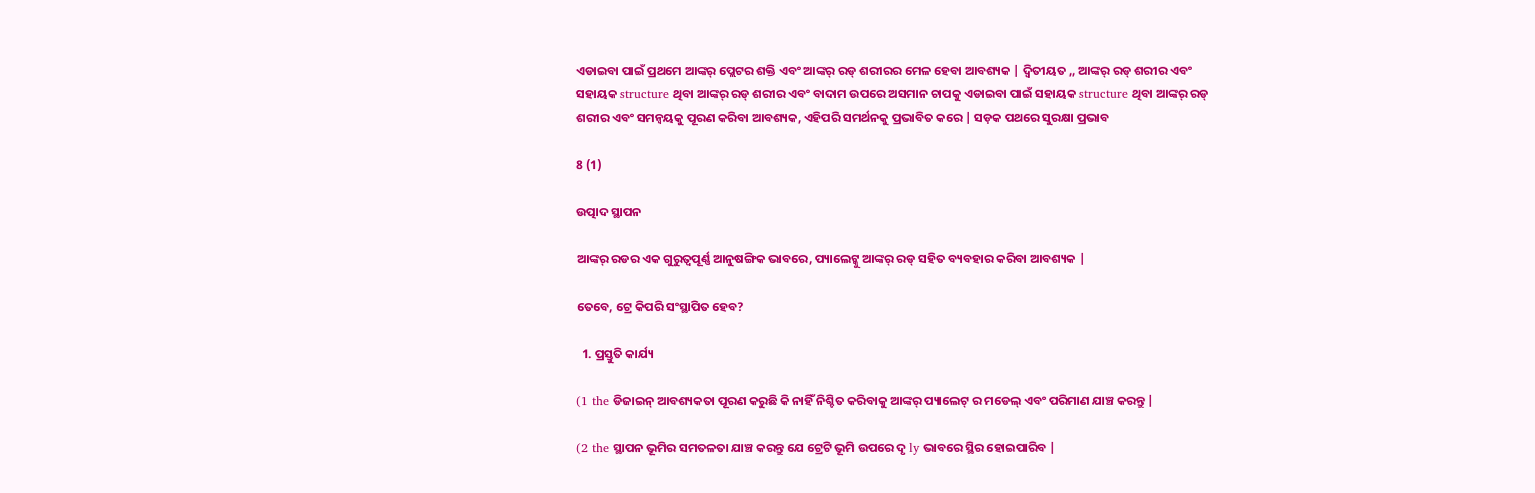ଏଡାଇବା ପାଇଁ ପ୍ରଥମେ ଆଙ୍କର୍ ପ୍ଲେଟର ଶକ୍ତି ଏବଂ ଆଙ୍କର୍ ରଡ୍ ଶରୀରର ମେଳ ହେବା ଆବଶ୍ୟକ | ଦ୍ୱିତୀୟତ ,, ଆଙ୍କର୍ ରଡ୍ ଶରୀର ଏବଂ ସହାୟକ structure ଥିବା ଆଙ୍କର୍ ରଡ୍ ଶରୀର ଏବଂ ବାଦାମ ଉପରେ ଅସମାନ ଚାପକୁ ଏଡାଇବା ପାଇଁ ସହାୟକ structure ଥିବା ଆଙ୍କର୍ ରଡ୍ ଶରୀର ଏବଂ ସମନ୍ୱୟକୁ ପୂରଣ କରିବା ଆବଶ୍ୟକ, ଏହିପରି ସମର୍ଥନକୁ ପ୍ରଭାବିତ କରେ | ସଡ଼କ ପଥରେ ସୁରକ୍ଷା ପ୍ରଭାବ

8 (1)

ଉତ୍ପାଦ ସ୍ଥାପନ

ଆଙ୍କର୍ ରଡର ଏକ ଗୁରୁତ୍ୱପୂର୍ଣ୍ଣ ଆନୁଷଙ୍ଗିକ ଭାବରେ, ପ୍ୟାଲେଟ୍କୁ ଆଙ୍କର୍ ରଡ୍ ସହିତ ବ୍ୟବହାର କରିବା ଆବଶ୍ୟକ |

ତେବେ, ଟ୍ରେ କିପରି ସଂସ୍ଥାପିତ ହେବ?

  1. ପ୍ରସ୍ତୁତି କାର୍ଯ୍ୟ

(1 the ଡିଜାଇନ୍ ଆବଶ୍ୟକତା ପୂରଣ କରୁଛି କି ନାହିଁ ନିଶ୍ଚିତ କରିବାକୁ ଆଙ୍କର୍ ପ୍ୟାଲେଟ୍ ର ମଡେଲ୍ ଏବଂ ପରିମାଣ ଯାଞ୍ଚ କରନ୍ତୁ |

(2 the ସ୍ଥାପନ ଭୂମିର ସମତଳତା ଯାଞ୍ଚ କରନ୍ତୁ ଯେ ଟ୍ରେଟି ଭୂମି ଉପରେ ଦୃ ly ଭାବରେ ସ୍ଥିର ହୋଇପାରିବ |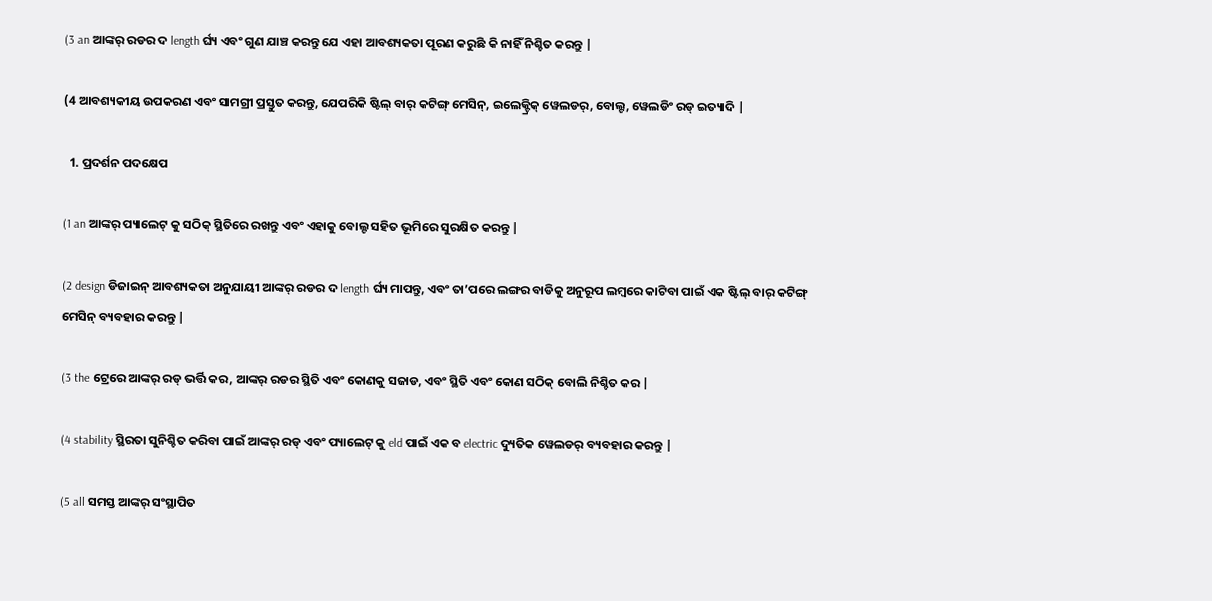(3 an ଆଙ୍କର୍ ରଡର ଦ length ର୍ଘ୍ୟ ଏବଂ ଗୁଣ ଯାଞ୍ଚ କରନ୍ତୁ ଯେ ଏହା ଆବଶ୍ୟକତା ପୂରଣ କରୁଛି କି ନାହିଁ ନିଶ୍ଚିତ କରନ୍ତୁ |

(4 ଆବଶ୍ୟକୀୟ ଉପକରଣ ଏବଂ ସାମଗ୍ରୀ ପ୍ରସ୍ତୁତ କରନ୍ତୁ, ଯେପରିକି ଷ୍ଟିଲ୍ ବାର୍ କଟିଙ୍ଗ୍ ମେସିନ୍, ଇଲେକ୍ଟ୍ରିକ୍ ୱେଲଡର୍, ବୋଲ୍ଟ, ୱେଲଡିଂ ରଡ୍ ଇତ୍ୟାଦି |

  1. ପ୍ରଦର୍ଶନ ପଦକ୍ଷେପ

(1 an ଆଙ୍କର୍ ପ୍ୟାଲେଟ୍ କୁ ସଠିକ୍ ସ୍ଥିତିରେ ରଖନ୍ତୁ ଏବଂ ଏହାକୁ ବୋଲ୍ଟ ସହିତ ଭୂମିରେ ସୁରକ୍ଷିତ କରନ୍ତୁ |

(2 design ଡିଜାଇନ୍ ଆବଶ୍ୟକତା ଅନୁଯାୟୀ ଆଙ୍କର୍ ରଡର ଦ length ର୍ଘ୍ୟ ମାପନ୍ତୁ, ଏବଂ ତା’ପରେ ଲଙ୍ଗର ବାଡିକୁ ଅନୁରୂପ ଲମ୍ବରେ କାଟିବା ପାଇଁ ଏକ ଷ୍ଟିଲ୍ ବାର୍ କଟିଙ୍ଗ୍ ମେସିନ୍ ବ୍ୟବହାର କରନ୍ତୁ |

(3 the ଟ୍ରେରେ ଆଙ୍କର୍ ରଡ୍ ଭର୍ତ୍ତି କର, ଆଙ୍କର୍ ରଡର ସ୍ଥିତି ଏବଂ କୋଣକୁ ସଜାଡ, ଏବଂ ସ୍ଥିତି ଏବଂ କୋଣ ସଠିକ୍ ବୋଲି ନିଶ୍ଚିତ କର |

(4 stability ସ୍ଥିରତା ସୁନିଶ୍ଚିତ କରିବା ପାଇଁ ଆଙ୍କର୍ ରଡ୍ ଏବଂ ପ୍ୟାଲେଟ୍ କୁ eld ପାଇଁ ଏକ ବ electric ଦ୍ୟୁତିକ ୱେଲଡର୍ ବ୍ୟବହାର କରନ୍ତୁ |

(5 all ସମସ୍ତ ଆଙ୍କର୍ ସଂସ୍ଥାପିତ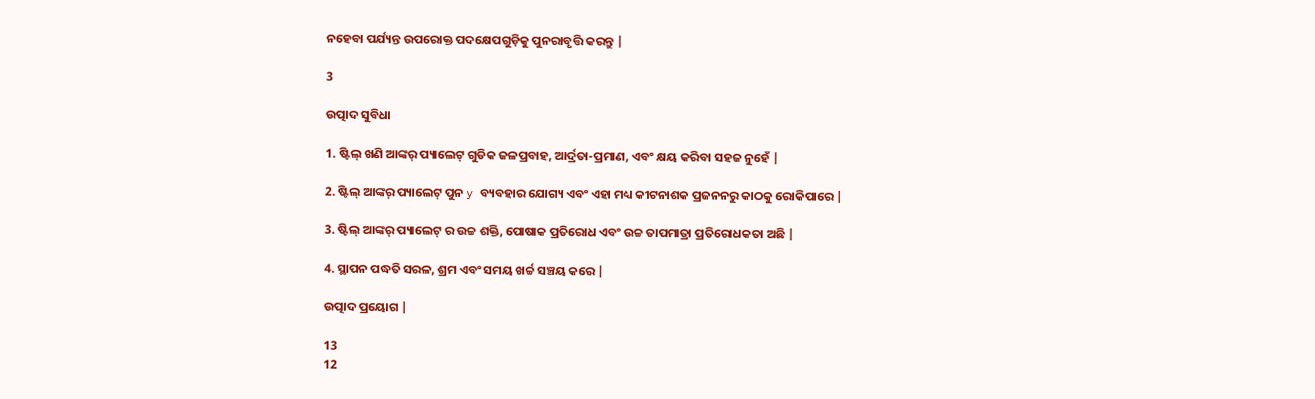ନହେବା ପର୍ଯ୍ୟନ୍ତ ଉପରୋକ୍ତ ପଦକ୍ଷେପଗୁଡ଼ିକୁ ପୁନରାବୃତ୍ତି କରନ୍ତୁ |

3

ଉତ୍ପାଦ ସୁବିଧା

1. ଷ୍ଟିଲ୍ ଖଣି ଆଙ୍କର୍ ପ୍ୟାଲେଟ୍ ଗୁଡିକ ଜଳପ୍ରବାହ, ଆର୍ଦ୍ରତା-ପ୍ରମାଣ, ଏବଂ କ୍ଷୟ କରିବା ସହଜ ନୁହେଁ |

2. ଷ୍ଟିଲ୍ ଆଙ୍କର୍ ପ୍ୟାଲେଟ୍ ପୁନ y ବ୍ୟବହାର ଯୋଗ୍ୟ ଏବଂ ଏହା ମଧ୍ୟ କୀଟନାଶକ ପ୍ରଜନନରୁ କାଠକୁ ରୋକିପାରେ |

3. ଷ୍ଟିଲ୍ ଆଙ୍କର୍ ପ୍ୟାଲେଟ୍ ର ଉଚ୍ଚ ଶକ୍ତି, ପୋଷାକ ପ୍ରତିରୋଧ ଏବଂ ଉଚ୍ଚ ତାପମାତ୍ରା ପ୍ରତିରୋଧକତା ଅଛି |

4. ସ୍ଥାପନ ପଦ୍ଧତି ସରଳ, ଶ୍ରମ ଏବଂ ସମୟ ଖର୍ଚ୍ଚ ସଞ୍ଚୟ କରେ |

ଉତ୍ପାଦ ପ୍ରୟୋଗ |

13
12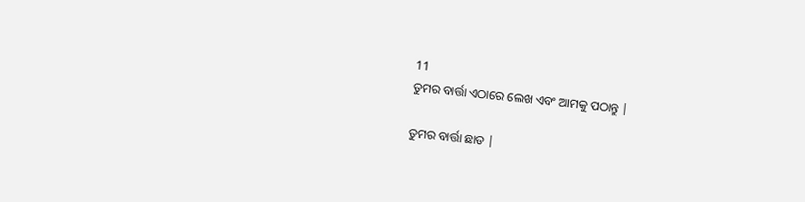11
ତୁମର ବାର୍ତ୍ତା ଏଠାରେ ଲେଖ ଏବଂ ଆମକୁ ପଠାନ୍ତୁ |

ତୁମର ବାର୍ତ୍ତା ଛାଡ |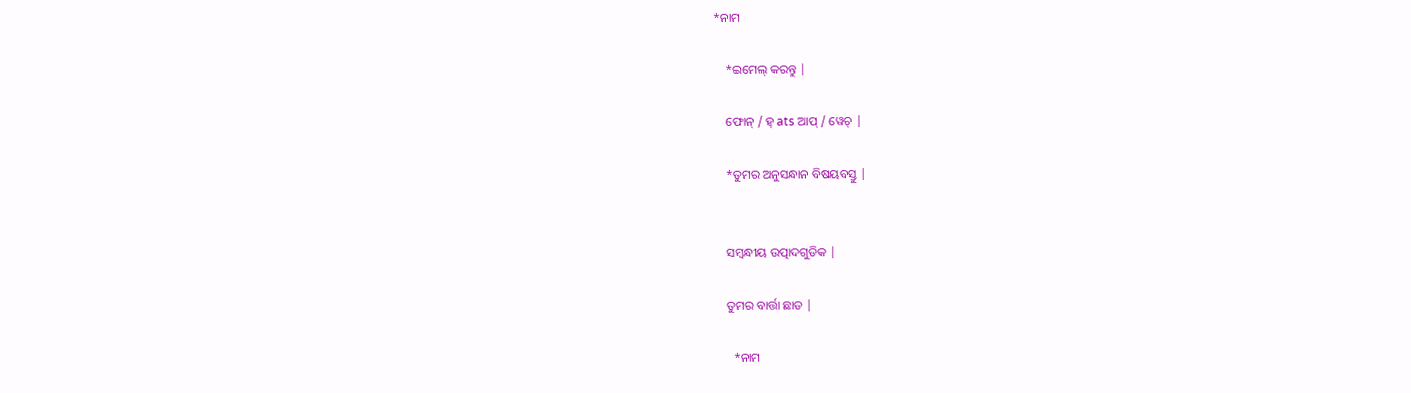*ନାମ

    *ଇମେଲ୍ କରନ୍ତୁ |

    ଫୋନ୍ / ହ୍ ats ଆପ୍ / ୱେଚ୍ |

    *ତୁମର ଅନୁସନ୍ଧାନ ବିଷୟବସ୍ତୁ |


    ସମ୍ବନ୍ଧୀୟ ଉତ୍ପାଦଗୁଡିକ |

    ତୁମର ବାର୍ତ୍ତା ଛାଡ |

      *ନାମ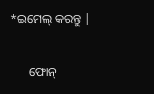*ଇମେଲ୍ କରନ୍ତୁ |

      ଫୋନ୍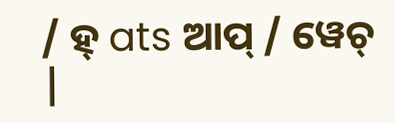/ ହ୍ ats ଆପ୍ / ୱେଚ୍ |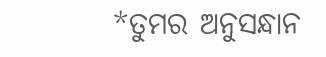*ତୁମର ଅନୁସନ୍ଧାନ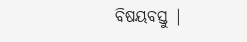ବିଷୟବସ୍ତୁ |